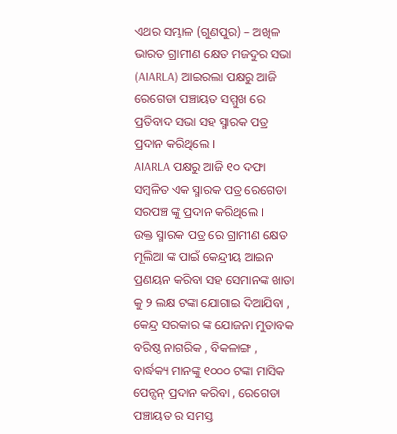ଏଥର ସମ୍ଭାଳ (ଗୁଣପୁର) – ଅଖିଳ ଭାରତ ଗ୍ରାମୀଣ କ୍ଷେତ ମଜଦୁର ସଭା (AIARLA) ଆଇରଲା ପକ୍ଷରୁ ଆଜି ରେଗେଡା ପଞ୍ଚାୟତ ସମ୍ମୁଖ ରେ ପ୍ରତିବାଦ ସଭା ସହ ସ୍ମାରକ ପତ୍ର ପ୍ରଦାନ କରିଥିଲେ ।
AIARLA ପକ୍ଷରୁ ଆଜି ୧୦ ଦଫା ସମ୍ବଳିତ ଏକ ସ୍ମାରକ ପତ୍ର ରେଗେଡା ସରପଞ୍ଚ ଙ୍କୁ ପ୍ରଦାନ କରିଥିଲେ ।
ଉକ୍ତ ସ୍ମାରକ ପତ୍ର ରେ ଗ୍ରାମୀଣ କ୍ଷେତ ମୂଲିଆ ଙ୍କ ପାଇଁ କେନ୍ଦ୍ରୀୟ ଆଇନ ପ୍ରଣୟନ କରିବା ସହ ସେମାନଙ୍କ ଖାତା କୁ ୨ ଲକ୍ଷ ଟଙ୍କା ଯୋଗାଇ ଦିଆଯିବା , କେନ୍ଦ୍ର ସରକାର ଙ୍କ ଯୋଜନା ମୁତାବକ ବରିଷ୍ଠ ନାଗରିକ , ବିକଳାଙ୍ଗ , ବାର୍ଦ୍ଧକ୍ୟ ମାନଙ୍କୁ ୧୦୦୦ ଟଙ୍କା ମାସିକ ପେନ୍ସନ୍ ପ୍ରଦାନ କରିବା , ରେଗେଡା ପଞ୍ଚାୟତ ର ସମସ୍ତ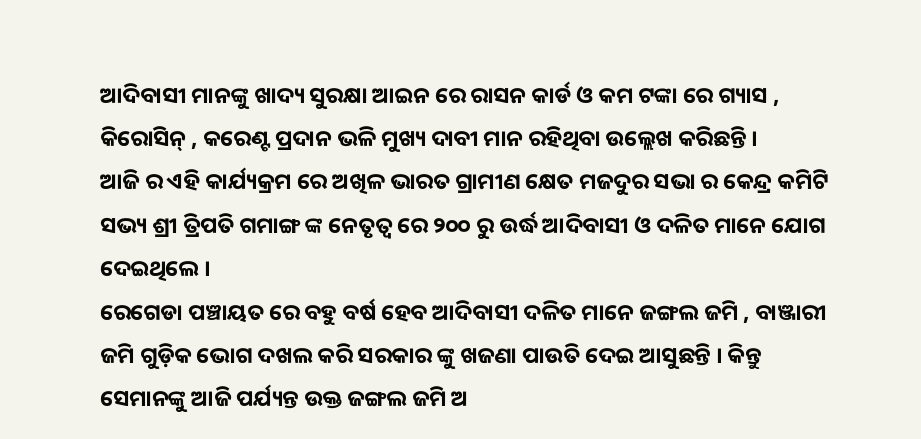ଆଦିବାସୀ ମାନଙ୍କୁ ଖାଦ୍ୟ ସୁରକ୍ଷା ଆଇନ ରେ ରାସନ କାର୍ଡ ଓ କମ ଟଙ୍କା ରେ ଗ୍ୟାସ , କିରୋସିନ୍ , କରେଣ୍ଟ ପ୍ରଦାନ ଭଳି ମୁଖ୍ୟ ଦାବୀ ମାନ ରହିଥିବା ଉଲ୍ଲେଖ କରିଛନ୍ତି ।
ଆଜି ର ଏହି କାର୍ଯ୍ୟକ୍ରମ ରେ ଅଖିଳ ଭାରତ ଗ୍ରାମୀଣ କ୍ଷେତ ମଜଦୁର ସଭା ର କେନ୍ଦ୍ର କମିଟି ସଭ୍ୟ ଶ୍ରୀ ତ୍ରିପତି ଗମାଙ୍ଗ ଙ୍କ ନେତୃତ୍ୱ ରେ ୨୦୦ ରୁ ଉର୍ଦ୍ଧ ଆଦିବାସୀ ଓ ଦଳିତ ମାନେ ଯୋଗ ଦେଇଥିଲେ ।
ରେଗେଡା ପଞ୍ଚାୟତ ରେ ବହୁ ବର୍ଷ ହେବ ଆଦିବାସୀ ଦଳିତ ମାନେ ଜଙ୍ଗଲ ଜମି , ବାଞ୍ଜାରୀ ଜମି ଗୁଡ଼ିକ ଭୋଗ ଦଖଲ କରି ସରକାର ଙ୍କୁ ଖଜଣା ପାଉତି ଦେଇ ଆସୁଛନ୍ତି । କିନ୍ତୁ ସେମାନଙ୍କୁ ଆଜି ପର୍ଯ୍ୟନ୍ତ ଉକ୍ତ ଜଙ୍ଗଲ ଜମି ଅ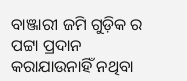ବାଞ୍ଜାରୀ ଜମି ଗୁଡ଼ିକ ର ପଟ୍ଟା ପ୍ରଦାନ କରାଯାଉନାହିଁ ନଥିବା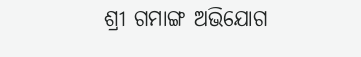ଶ୍ରୀ ଗମାଙ୍ଗ ଅଭିଯୋଗ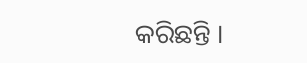କରିଛନ୍ତି ।